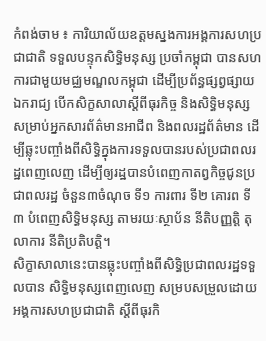កំពង់ចាម ៖ ការិយាល័យឧត្តមស្នងការអង្គការសហប្រជាជាតិ ទទួលបន្ទុកសិទ្ធិមនុស្ស ប្រចាំកម្ពុជា បានសហការជាមួយមជ្ឈមណ្ឌលកម្ពុជា ដើម្បីប្រព័ន្ធផ្សព្វផ្សាយឯករាជ្យ បើកសិក្ខសាលាស្តីពីធុរកិច្ច និងសិទ្ធិមនុស្សសម្រាប់អ្នកសារព័ត៌មានអាជីព និងពលរដ្ឋព័ត៌មាន ដើម្បីឆ្លុះបញ្ចាំងពីសិទ្ធិក្នុងការទទួលបានរបស់ប្រជាពលរដ្ឋពេញលេញ ដើម្បីឲ្យរដ្ឋបានបំពេញកាតព្វកិច្ចជូនប្រជាពលរដ្ឋ ចំនួន៣ចំណុច ទី១ ការពារ ទី២ គោរព ទី៣ បំពេញសិទ្ធិមនុស្ស តាមរយៈស្ថាប័ន នីតិបញ្ញត្តិ តុលាការ នីតិប្រតិបត្តិ។
សិក្ខាសាលានេះបានឆ្លុះបញ្ចាំងពីសិទ្ធិប្រជាពលរដ្ឋទទួលបាន សិទ្ធិមនុស្សពេញលេញ សម្របសម្រួលដោយអង្គការសហប្រជាជាតិ ស្តីពីធុរកិ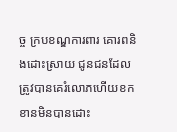ច្ច ក្របខណ្ឌការពារ គោរពនិងដោះស្រាយ ជូនជនដែលត្រូវបានគេរំលោភហើយខកខានមិនបានដោះ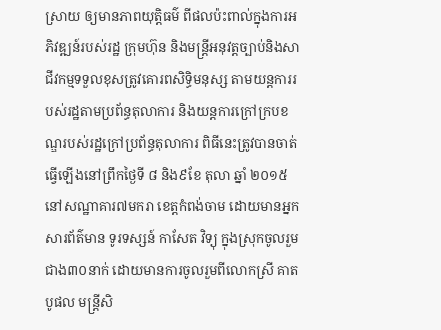ស្រាយ ឲ្យមានភាពយុត្តិធម៌ ពីផលប៉ះពាល់ក្នុងការអភិវឌ្ឍន៍របស់រដ្ឋ ក្រុមហ៊ុន និងមន្ត្រីអនុវត្តច្បាប់និងសាជីវកម្មទទួលខុសត្រូវគោរពសិទ្ធិមនុស្ស តាមយន្តការរបស់រដ្ឋតាមប្រព័ន្ធតុលាការ និងយន្តការក្រៅក្របខណ្ឌរបស់រដ្ឋក្រៅប្រព័ន្ធតុលាការ ពិធីនេះត្រូវបានចាត់ធ្វើឡើងនៅព្រឹកថ្ងៃទី ៨ និង៩ខែ តុលា ឆ្នាំ ២០១៥ នៅសណ្ឋាគារ៧មករា ខេត្តកំពង់ចាម ដោយមានអ្នកសារព័ត៌មាន ទូរទស្សន៍ កាសែត វិទ្យុ ក្នុងស្រុកចូលរួម ជាង៣០នាក់ ដោយមានការចូលរួមពីលោកស្រី គាត បូផល មន្ត្រីសិ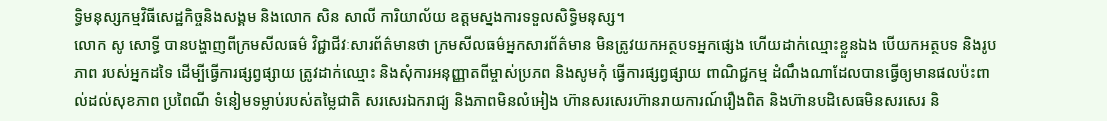ទ្ធិមនុស្សកម្មវិធីសេដ្ឋកិច្ចនិងសង្គម និងលោក សិន សាលី ការិយាល័យ ឧត្តមស្នងការទទួលសិទ្ធិមនុស្ស។
លោក សូ សោទ្ធី បានបង្ហាញពីក្រមសីលធម៌ វិជ្ជាជីវៈសារព័ត៌មានថា ក្រមសីលធម៌អ្នកសារព័ត៌មាន មិនត្រូវយកអត្ថបទអ្នកផ្សេង ហើយដាក់ឈ្មោះខ្លួនឯង បើយកអត្ថបទ និងរូបភាព របស់អ្នកដទៃ ដើម្បីធ្វើការផ្សព្វផ្សាយ ត្រូវដាក់ឈ្មោះ និងសុំការអនុញ្ញាតពីម្ចាស់ប្រភព និងសូមកុំ ធ្វើការផ្សព្វផ្សាយ ពាណិជ្ជកម្ម ដំណឹងណាដែលបានធ្វើឲ្យមានផលប៉ះពាល់ដល់សុខភាព ប្រពៃណី ទំនៀមទម្លាប់របស់តម្លៃជាតិ សរសេរឯករាជ្យ និងភាពមិនលំអៀង ហ៊ានសរសេរហ៊ានរាយការណ៍រឿងពិត និងហ៊ានបដិសេធមិនសរសេរ និ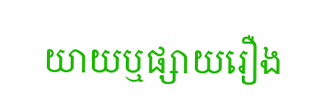យាយឬផ្សាយរឿង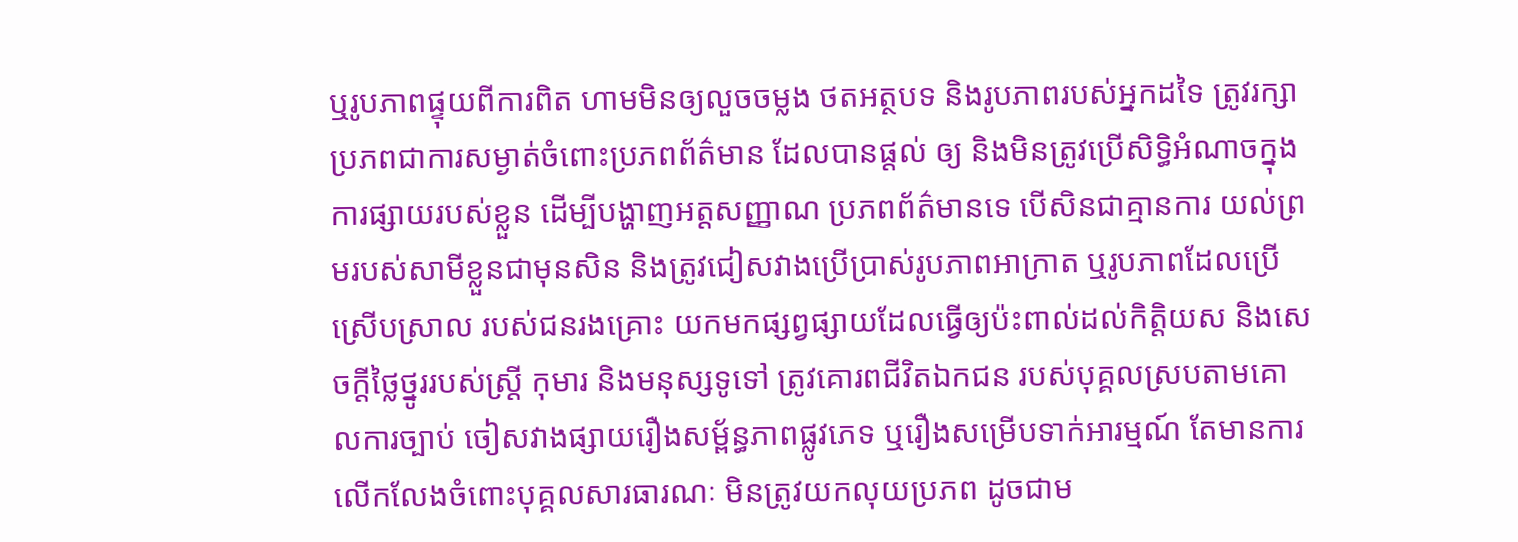ឬរូបភាពផ្ទុយពីការពិត ហាមមិនឲ្យលួចចម្លង ថតអត្ថបទ និងរូបភាពរបស់អ្នកដទៃ ត្រូវរក្សាប្រភពជាការសម្ងាត់ចំពោះប្រភពព័ត៌មាន ដែលបានផ្តល់ ឲ្យ និងមិនត្រូវប្រើសិទ្ធិអំណាចក្នុង ការផ្សាយរបស់ខ្លួន ដើម្បីបង្ហាញអត្តសញ្ញាណ ប្រភពព័ត៌មានទេ បើសិនជាគ្មានការ យល់ព្រមរបស់សាមីខ្លួនជាមុនសិន និងត្រូវជៀសវាងប្រើប្រាស់រូបភាពអាក្រាត ឬរូបភាពដែលប្រើស្រើបស្រាល របស់ជនរងគ្រោះ យកមកផ្សព្វផ្សាយដែលធ្វើឲ្យប៉ះពាល់ដល់កិត្តិយស និងសេចក្តីថ្លៃថ្នូររបស់ស្ត្រី កុមារ និងមនុស្សទូទៅ ត្រូវគោរពជីវិតឯកជន របស់បុគ្គលស្របតាមគោលការច្បាប់ ចៀសវាងផ្សាយរឿងសម្ព័ន្ធភាពផ្លូវភេទ ឬរឿងសម្រើបទាក់អារម្មណ៍ តែមានការលើកលែងចំពោះបុគ្គលសារធារណៈ មិនត្រូវយកលុយប្រភព ដូចជាម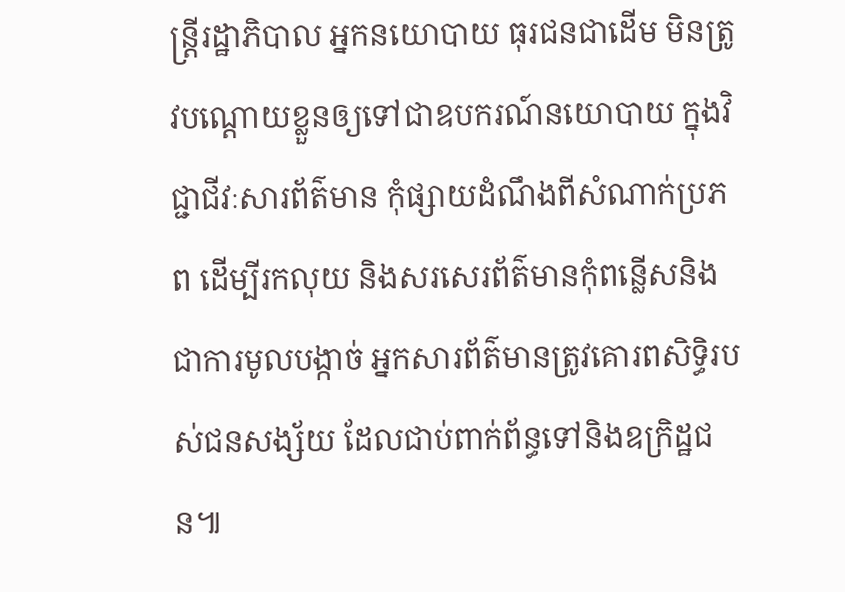ន្ត្រីរដ្ឋាភិបាល អ្នកនយោបាយ ធុរជនជាដើម មិនត្រូវបណ្តោយខ្លួនឲ្យទៅជាឧបករណ៍នយោបាយ ក្នុងវិជ្ជាជីវៈសារព័ត៌មាន កុំផ្សាយដំណឹងពីសំណាក់ប្រភព ដើម្បីរកលុយ និងសរសេរព័ត៌មានកុំពន្លើសនិងជាការមូលបង្កាច់ អ្នកសារព័ត៌មានត្រូវគោរពសិទ្ធិរបស់ជនសង្ស័យ ដែលជាប់ពាក់ព័ន្ធទៅនិងឧក្រិដ្ឋជន៕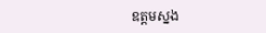ឧត្តមស្នង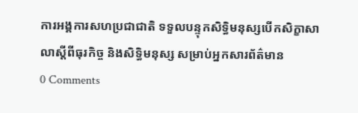ការអង្គការសហប្រជាជាតិ ទទួលបន្ទុកសិទ្ធិមនុស្សបើកសិក្ខាសាលាស្តីពីធុរកិច្ច និងសិទ្ធិមនុស្ស សម្រាប់អ្នកសារព័ត៌មាន
0 Comments